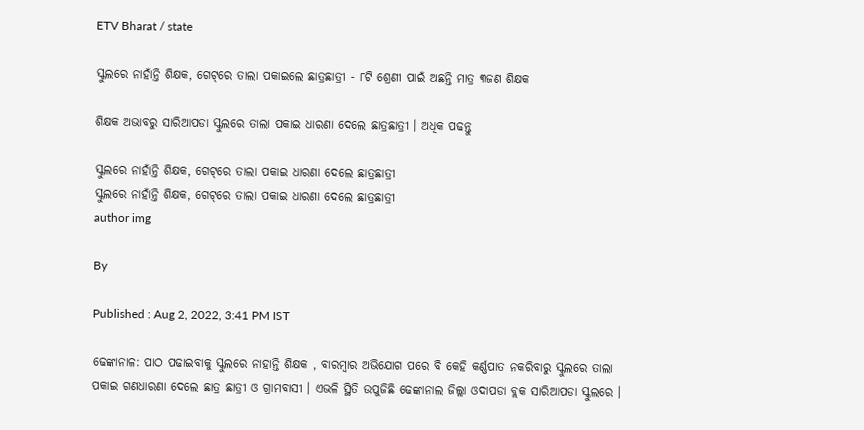ETV Bharat / state

ସ୍କୁଲରେ ନାହାଁନ୍ତି ଶିକ୍ଷକ, ଗେଟ୍‌ରେ ତାଲା ପକାଇଲେ ଛାତ୍ରଛାତ୍ରୀ - ୮ଟି ଶ୍ରେଣୀ ପାଇଁ ଅଛନ୍ତି ମାତ୍ର ୩ଜଣ ଶିକ୍ଷକ

ଶିକ୍ଷକ ଅଭାବରୁ ସାରିଆପଡା ସ୍କୁଲରେ ତାଲା ପକାଇ ଧାରଣା ଦେଲେ ଛାତ୍ରଛାତ୍ରୀ । ଅଧିକ ପଢନ୍ତୁ

ସ୍କୁଲରେ ନାହାଁନ୍ତି ଶିକ୍ଷକ, ଗେଟ୍‌ରେ ତାଲା ପକାଇ ଧାରଣା ଦେଲେ ଛାତ୍ରଛାତ୍ରୀ
ସ୍କୁଲରେ ନାହାଁନ୍ତି ଶିକ୍ଷକ, ଗେଟ୍‌ରେ ତାଲା ପକାଇ ଧାରଣା ଦେଲେ ଛାତ୍ରଛାତ୍ରୀ
author img

By

Published : Aug 2, 2022, 3:41 PM IST

ଢେଙ୍କାନାଳ: ପାଠ ପଢାଇବାକୁ ସ୍କୁଲରେ ନାହାନ୍ତି ଶିକ୍ଷକ , ବାରମ୍ବାର ଅଭିଯୋଗ ପରେ ବି କେହି କର୍ଣ୍ଣପାତ ନକରିବାରୁ ସ୍କୁଲରେ ତାଲା ପକାଇ ଗଣଧାରଣା ଦେଲେ ଛାତ୍ର ଛାତ୍ରୀ ଓ ଗ୍ରାମବାସୀ । ଏଭଳି ସ୍ଥିତି ଉପୁଜିଛି ଢେଙ୍କାନାଲ ଜିଲ୍ଲା ଓଦାପଡା ବ୍ଲକ ସାରିଆପଡା ସ୍କୁଲରେ ।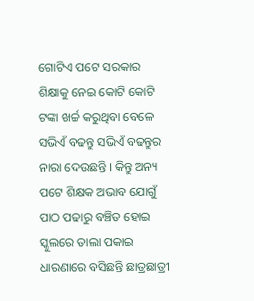ଗୋଟିଏ ପଟେ ସରକାର ଶିକ୍ଷାକୁ ନେଇ କୋଟି କୋଟି ଟଙ୍କା ଖର୍ଚ୍ଚ କରୁଥିବା ବେଳେ ସଭିଏଁ ବଢନ୍ତୁ ସଭିଏଁ ବଢନ୍ତୁର ନାରା ଦେଉଛନ୍ତି । କିନ୍ତୁ ଅନ୍ୟ ପଟେ ଶିକ୍ଷକ ଅଭାବ ଯୋଗୁଁ ପାଠ ପଢାରୁ ବଞ୍ଚିତ ହୋଇ ସ୍କୁଲରେ ତାଲା ପକାଇ ଧାରଣାରେ ବସିଛନ୍ତି ଛାତ୍ରଛାତ୍ରୀ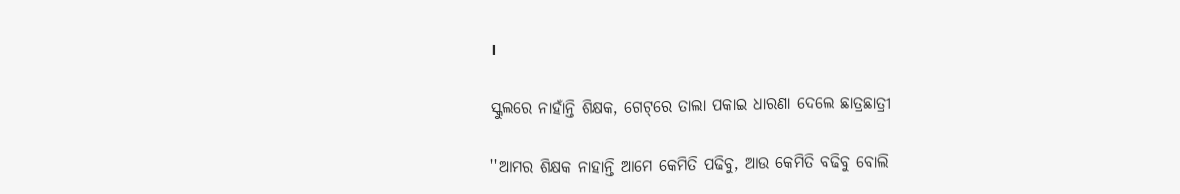।

ସ୍କୁଲରେ ନାହାଁନ୍ତି ଶିକ୍ଷକ, ଗେଟ୍‌ରେ ତାଲା ପକାଇ ଧାରଣା ଦେଲେ ଛାତ୍ରଛାତ୍ରୀ

''ଆମର ଶିକ୍ଷକ ନାହାନ୍ତି ଆମେ କେମିତି ପଢିବୁ, ଆଉ କେମିତି ବଢିବୁ ବୋଲି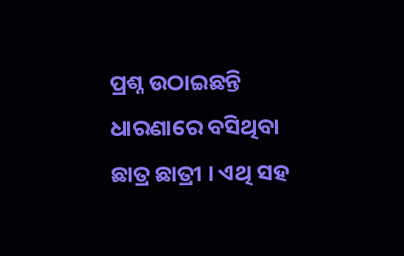ପ୍ରଶ୍ନ ଉଠାଇଛନ୍ତି ଧାରଣାରେ ବସିଥିବା ଛାତ୍ର ଛାତ୍ରୀ । ଏଥି ସହ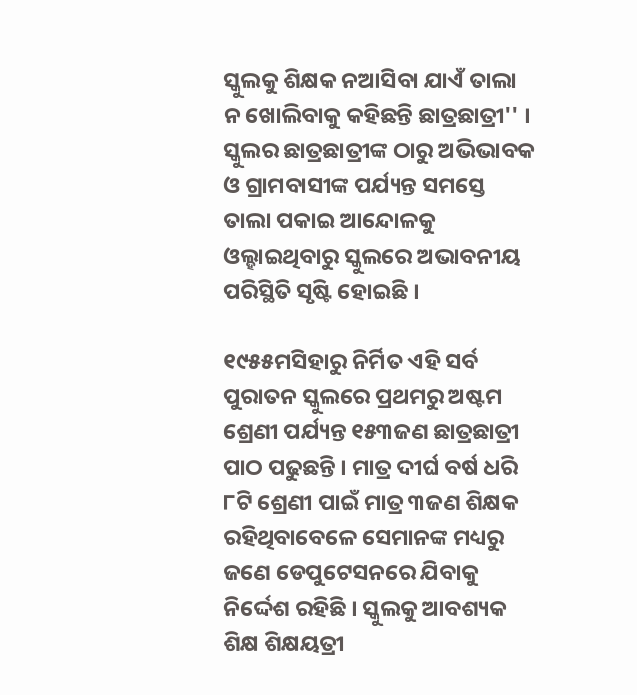ସ୍କୁଲକୁ ଶିକ୍ଷକ ନଆସିବା ଯାଏଁ ତାଲା ନ ଖୋଲିବାକୁ କହିଛନ୍ତି ଛାତ୍ରଛାତ୍ରୀ'' । ସ୍କୁଲର ଛାତ୍ରଛାତ୍ରୀଙ୍କ ଠାରୁ ଅଭିଭାବକ ଓ ଗ୍ରାମବାସୀଙ୍କ ପର୍ଯ୍ୟନ୍ତ ସମସ୍ତେ ତାଲା ପକାଇ ଆନ୍ଦୋଳକୁ ଓଲ୍ହାଇଥିବାରୁ ସ୍କୁଲରେ ଅଭାବନୀୟ ପରିସ୍ଥିତି ସୃଷ୍ଟି ହୋଇଛି ।

୧୯୫୫ମସିହାରୁ ନିର୍ମିତ ଏହି ସର୍ବ ପୁରାତନ ସ୍କୁଲରେ ପ୍ରଥମରୁ ଅଷ୍ଟମ ଶ୍ରେଣୀ ପର୍ଯ୍ୟନ୍ତ ୧୫୩ଜଣ ଛାତ୍ରଛାତ୍ରୀ ପାଠ ପଢୁଛନ୍ତି । ମାତ୍ର ଦୀର୍ଘ ବର୍ଷ ଧରି ୮ଟି ଶ୍ରେଣୀ ପାଇଁ ମାତ୍ର ୩ଜଣ ଶିକ୍ଷକ ରହିଥିବାବେଳେ ସେମାନଙ୍କ ମଧ୍ୟରୁ ଜଣେ ଡେପୁଟେସନରେ ଯିବାକୁ ନିର୍ଦ୍ଦେଶ ରହିଛି । ସ୍କୁଲକୁ ଆବଶ୍ୟକ ଶିକ୍ଷ ଶିକ୍ଷୟତ୍ରୀ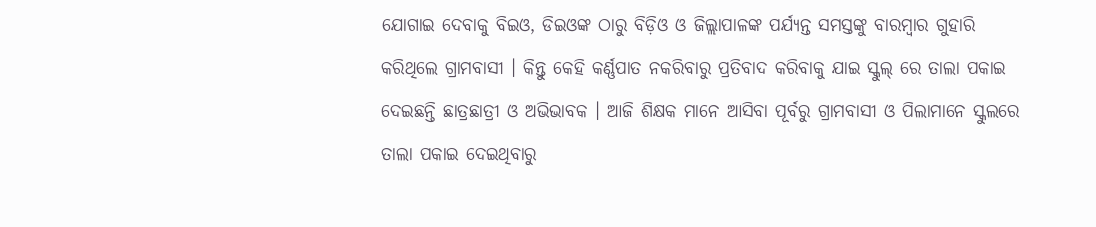ଯୋଗାଇ ଦେବାକୁ ବିଇଓ, ଡିଇଓଙ୍କ ଠାରୁ ବିଡ଼ିଓ ଓ ଜିଲ୍ଲାପାଳଙ୍କ ପର୍ଯ୍ୟନ୍ତ ସମସ୍ତଙ୍କୁ ବାରମ୍ବାର ଗୁହାରି କରିଥିଲେ ଗ୍ରାମବାସୀ । କିନ୍ତୁ କେହି କର୍ଣ୍ଣପାତ ନକରିବାରୁ ପ୍ରତିବାଦ କରିବାକୁ ଯାଇ ସ୍କୁଲ୍ ରେ ତାଲା ପକାଇ ଦେଇଛନ୍ତି ଛାତ୍ରଛାତ୍ରୀ ଓ ଅଭିଭାବକ । ଆଜି ଶିକ୍ଷକ ମାନେ ଆସିବା ପୂର୍ବରୁ ଗ୍ରାମବାସୀ ଓ ପିଲାମାନେ ସ୍କୁଲରେ ତାଲା ପକାଇ ଦେଇଥିବାରୁ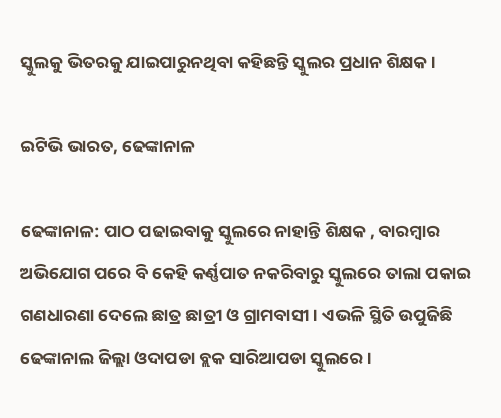ସ୍କୁଲକୁ ଭିତରକୁ ଯାଇପାରୁନଥିବା କହିଛନ୍ତି ସ୍କୁଲର ପ୍ରଧାନ ଶିକ୍ଷକ ।

ଇଟିଭି ଭାରତ, ଢେଙ୍କାନାଳ

ଢେଙ୍କାନାଳ: ପାଠ ପଢାଇବାକୁ ସ୍କୁଲରେ ନାହାନ୍ତି ଶିକ୍ଷକ , ବାରମ୍ବାର ଅଭିଯୋଗ ପରେ ବି କେହି କର୍ଣ୍ଣପାତ ନକରିବାରୁ ସ୍କୁଲରେ ତାଲା ପକାଇ ଗଣଧାରଣା ଦେଲେ ଛାତ୍ର ଛାତ୍ରୀ ଓ ଗ୍ରାମବାସୀ । ଏଭଳି ସ୍ଥିତି ଉପୁଜିଛି ଢେଙ୍କାନାଲ ଜିଲ୍ଲା ଓଦାପଡା ବ୍ଲକ ସାରିଆପଡା ସ୍କୁଲରେ ।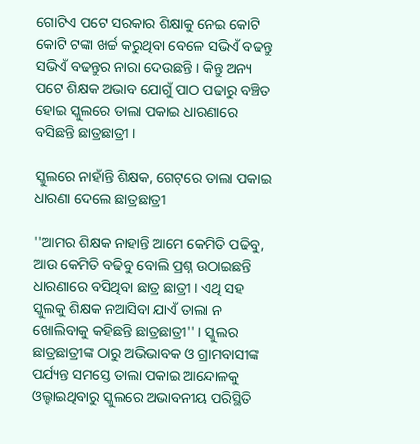ଗୋଟିଏ ପଟେ ସରକାର ଶିକ୍ଷାକୁ ନେଇ କୋଟି କୋଟି ଟଙ୍କା ଖର୍ଚ୍ଚ କରୁଥିବା ବେଳେ ସଭିଏଁ ବଢନ୍ତୁ ସଭିଏଁ ବଢନ୍ତୁର ନାରା ଦେଉଛନ୍ତି । କିନ୍ତୁ ଅନ୍ୟ ପଟେ ଶିକ୍ଷକ ଅଭାବ ଯୋଗୁଁ ପାଠ ପଢାରୁ ବଞ୍ଚିତ ହୋଇ ସ୍କୁଲରେ ତାଲା ପକାଇ ଧାରଣାରେ ବସିଛନ୍ତି ଛାତ୍ରଛାତ୍ରୀ ।

ସ୍କୁଲରେ ନାହାଁନ୍ତି ଶିକ୍ଷକ, ଗେଟ୍‌ରେ ତାଲା ପକାଇ ଧାରଣା ଦେଲେ ଛାତ୍ରଛାତ୍ରୀ

''ଆମର ଶିକ୍ଷକ ନାହାନ୍ତି ଆମେ କେମିତି ପଢିବୁ, ଆଉ କେମିତି ବଢିବୁ ବୋଲି ପ୍ରଶ୍ନ ଉଠାଇଛନ୍ତି ଧାରଣାରେ ବସିଥିବା ଛାତ୍ର ଛାତ୍ରୀ । ଏଥି ସହ ସ୍କୁଲକୁ ଶିକ୍ଷକ ନଆସିବା ଯାଏଁ ତାଲା ନ ଖୋଲିବାକୁ କହିଛନ୍ତି ଛାତ୍ରଛାତ୍ରୀ'' । ସ୍କୁଲର ଛାତ୍ରଛାତ୍ରୀଙ୍କ ଠାରୁ ଅଭିଭାବକ ଓ ଗ୍ରାମବାସୀଙ୍କ ପର୍ଯ୍ୟନ୍ତ ସମସ୍ତେ ତାଲା ପକାଇ ଆନ୍ଦୋଳକୁ ଓଲ୍ହାଇଥିବାରୁ ସ୍କୁଲରେ ଅଭାବନୀୟ ପରିସ୍ଥିତି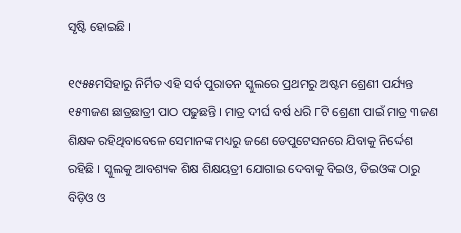ସୃଷ୍ଟି ହୋଇଛି ।

୧୯୫୫ମସିହାରୁ ନିର୍ମିତ ଏହି ସର୍ବ ପୁରାତନ ସ୍କୁଲରେ ପ୍ରଥମରୁ ଅଷ୍ଟମ ଶ୍ରେଣୀ ପର୍ଯ୍ୟନ୍ତ ୧୫୩ଜଣ ଛାତ୍ରଛାତ୍ରୀ ପାଠ ପଢୁଛନ୍ତି । ମାତ୍ର ଦୀର୍ଘ ବର୍ଷ ଧରି ୮ଟି ଶ୍ରେଣୀ ପାଇଁ ମାତ୍ର ୩ଜଣ ଶିକ୍ଷକ ରହିଥିବାବେଳେ ସେମାନଙ୍କ ମଧ୍ୟରୁ ଜଣେ ଡେପୁଟେସନରେ ଯିବାକୁ ନିର୍ଦ୍ଦେଶ ରହିଛି । ସ୍କୁଲକୁ ଆବଶ୍ୟକ ଶିକ୍ଷ ଶିକ୍ଷୟତ୍ରୀ ଯୋଗାଇ ଦେବାକୁ ବିଇଓ, ଡିଇଓଙ୍କ ଠାରୁ ବିଡ଼ିଓ ଓ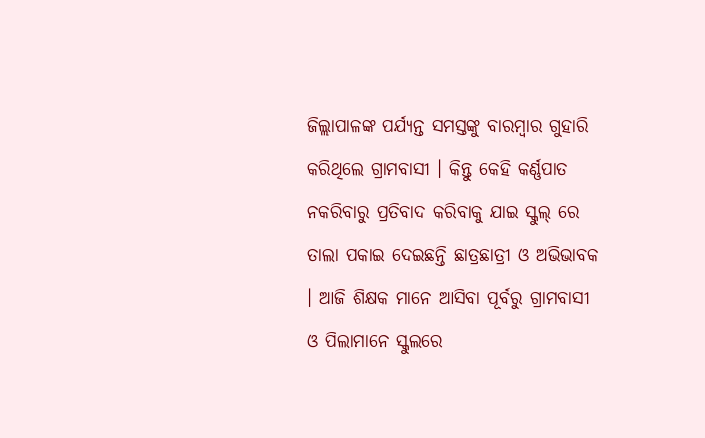ଜିଲ୍ଲାପାଳଙ୍କ ପର୍ଯ୍ୟନ୍ତ ସମସ୍ତଙ୍କୁ ବାରମ୍ବାର ଗୁହାରି କରିଥିଲେ ଗ୍ରାମବାସୀ । କିନ୍ତୁ କେହି କର୍ଣ୍ଣପାତ ନକରିବାରୁ ପ୍ରତିବାଦ କରିବାକୁ ଯାଇ ସ୍କୁଲ୍ ରେ ତାଲା ପକାଇ ଦେଇଛନ୍ତି ଛାତ୍ରଛାତ୍ରୀ ଓ ଅଭିଭାବକ । ଆଜି ଶିକ୍ଷକ ମାନେ ଆସିବା ପୂର୍ବରୁ ଗ୍ରାମବାସୀ ଓ ପିଲାମାନେ ସ୍କୁଲରେ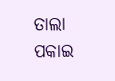ତାଲା ପକାଇ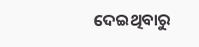ଦେଇଥିବାରୁ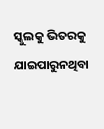ସ୍କୁଲକୁ ଭିତରକୁ ଯାଇପାରୁନଥିବା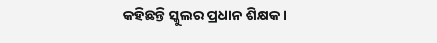କହିଛନ୍ତି ସ୍କୁଲର ପ୍ରଧାନ ଶିକ୍ଷକ ।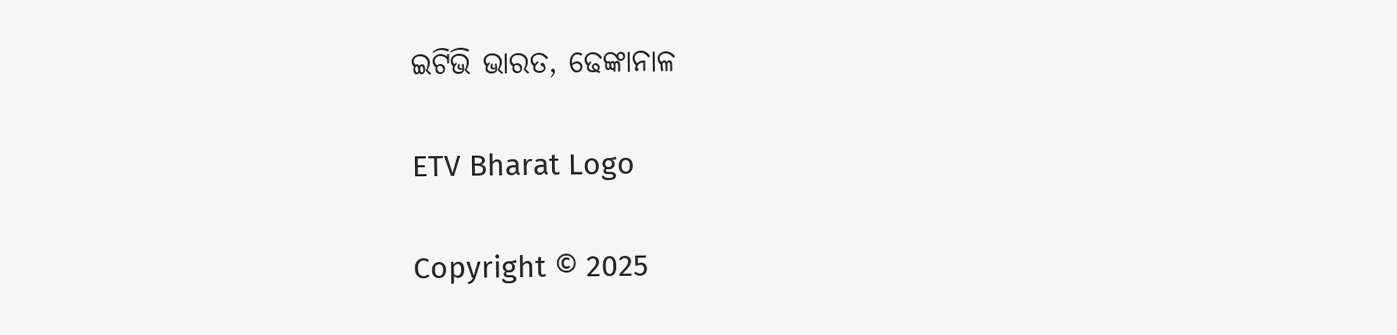ଇଟିଭି ଭାରତ, ଢେଙ୍କାନାଳ

ETV Bharat Logo

Copyright © 2025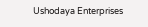Ushodaya Enterprises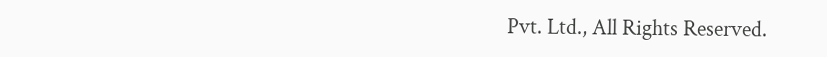Pvt. Ltd., All Rights Reserved.